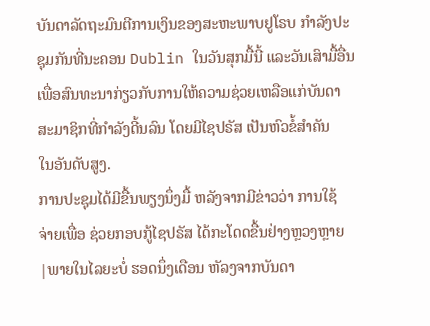ບັນດາລັດຖະມົນຕີການເງິນຂອງສະຫະພາບຢູໂຣບ ກໍາລັງປະ
ຊຸມກັນທີ່ນະຄອນ Dublin ໃນວັນສຸກມື້ນີ້ ແລະວັນເສົາມື້ອື່ນ
ເພື່ອສົນທະນາກ່ຽວກັບການໃຫ້ຄວາມຊ່ວຍເຫລືອແກ່ບັນດາ
ສະມາຊິກທີ່ກໍາລັງດີ້ນລົນ ໂດຍມີໄຊປຣັສ ເປັນຫົວຂໍ້ສໍາຄັນ
ໃນອັນດັບສູງ.
ການປະຊຸມໄດ້ມີຂື້ນພຽງນຶ່ງມື້ ຫລັງຈາກມີຂ່າວວ່າ ການໃຊ້
ຈ່າຍເພື່ອ ຊ່ວຍກອບກູ້ໄຊປຣັສ ໄດ້ກະໂດດຂື້ນຢ່າງຫຼວງຫຼາຍ
|ພາຍໃນໄລຍະບໍ່ ຮອດນຶ່ງເດືອນ ຫັລງຈາກບັນດາ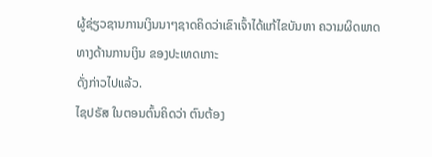ຜູ້ຊ່ຽວຊານການເງິນນາໆຊາດຄິດວ່າເຂົາເຈົ້າໄດ້ແກ້ໄຂບັນຫາ ຄວາມຜິດພາດທາງດ້ານການເງິນ ຂອງປະເທດເກາະ
ດັ່ງກ່າວໄປແລ້ວ.
ໄຊປຣັສ ໃນຕອນຕົ້ນຄິດວ່າ ຕົນຕ້ອງ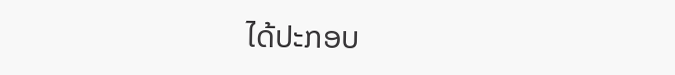ໄດ້ປະກອບ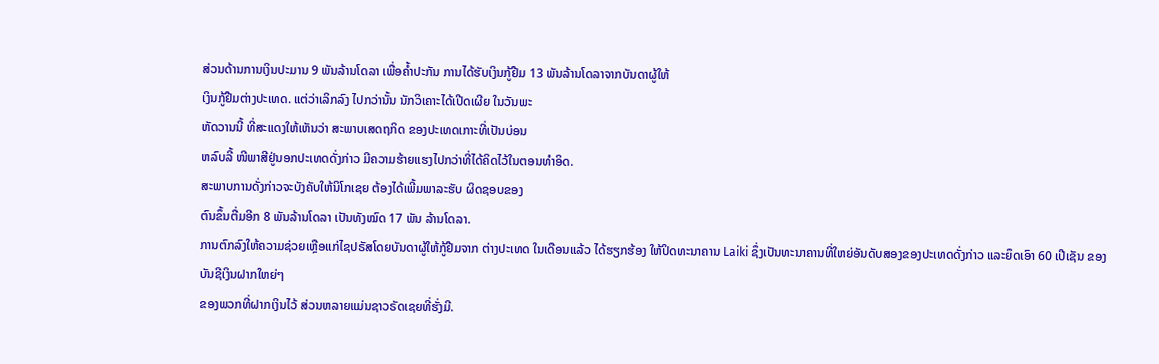ສ່ວນດ້ານການເງິນປະມານ 9 ພັນລ້ານໂດລາ ເພື່ອຄໍ້າປະກັນ ການໄດ້ຮັບເງິນກູ້ຢືມ 13 ພັນລ້ານໂດລາຈາກບັນດາຜູ້ໃຫ້
ເງິນກູ້ຢືມຕ່າງປະເທດ. ແຕ່ວ່າເລິກລົງ ໄປກວ່ານັ້ນ ນັກວິເຄາະໄດ້ເປີດເຜີຍ ໃນວັນພະ
ຫັດວານນີ້ ທີ່ສະແດງໃຫ້ເຫັນວ່າ ສະພາບເສດຖກິດ ຂອງປະເທດເກາະທີ່ເປັນບ່ອນ
ຫລົບລີ້ ໜີພາສີຢູ່ນອກປະເທດດັ່ງກ່າວ ມີຄວາມຮ້າຍແຮງໄປກວ່າທີ່ໄດ້ຄິດໄວ້ໃນຕອນທໍາອິດ.
ສະພາບການດັ່ງກ່າວຈະບັງຄັບໃຫ້ນິໂກເຊຍ ຕ້ອງໄດ້ເພີ້ມພາລະຮັບ ຜິດຊອບຂອງ
ຕົນຂຶ້ນຕື່ມອີກ 8 ພັນລ້ານໂດລາ ເປັນທັງໝົດ 17 ພັນ ລ້ານໂດລາ.
ການຕົກລົງໃຫ້ຄວາມຊ່ວຍເຫຼືອແກ່ໄຊປຣັສໂດຍບັນດາຜູ້ໃຫ້ກູ້ຢືມຈາກ ຕ່າງປະເທດ ໃນເດືອນແລ້ວ ໄດ້ຮຽກຮ້ອງ ໃຫ້ປິດທະນາຄານ Laiki ຊຶ່ງເປັນທະນາຄານທີ່ໃຫຍ່ອັນດັບສອງຂອງປະເທດດັ່ງກ່າວ ແລະຍຶດເອົາ 60 ເປີເຊັນ ຂອງບັນຊີເງິນຝາກໃຫຍ່ໆ
ຂອງພວກທີ່ຝາກເງິນໄວ້ ສ່ວນຫລາຍແມ່ນຊາວຣັດເຊຍທີ່ຮັ່ງມີ.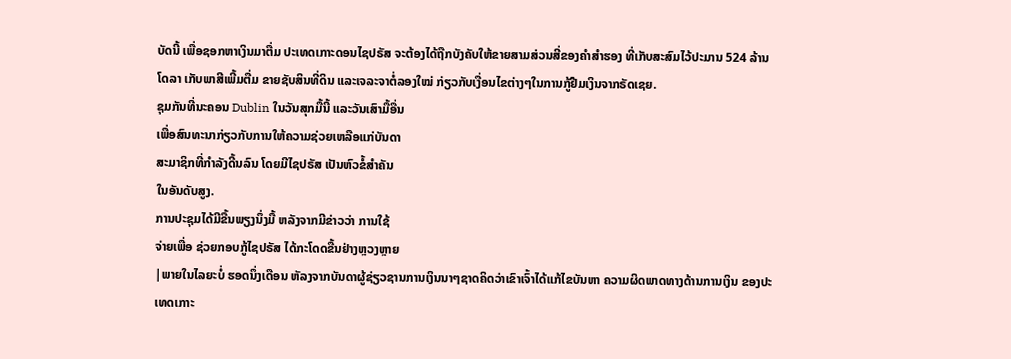ບັດນີ້ ເພື່ອຊອກຫາເງິນມາຕື່ມ ປະເທດເກາະດອນໄຊປຣັສ ຈະຕ້ອງໄດ້ຖືກບັງຄັບໃຫ້ຂາຍສາມສ່ວນສີ່ຂອງຄໍາສຳຮອງ ທີ່ເກັບສະສົມໄວ້ປະມານ 524 ລ້ານໂດລາ ເກັບພາສີເພີ້ມຕື່ມ ຂາຍຊັບສິນທີ່ດິນ ແລະເຈລະຈາຕໍ່ລອງໃໝ່ ກ່ຽວກັບເງື່ອນໄຂຕ່າງໆໃນການກູ້ຢືມເງິນຈາກຣັດເຊຍ.
ຊຸມກັນທີ່ນະຄອນ Dublin ໃນວັນສຸກມື້ນີ້ ແລະວັນເສົາມື້ອື່ນ
ເພື່ອສົນທະນາກ່ຽວກັບການໃຫ້ຄວາມຊ່ວຍເຫລືອແກ່ບັນດາ
ສະມາຊິກທີ່ກໍາລັງດີ້ນລົນ ໂດຍມີໄຊປຣັສ ເປັນຫົວຂໍ້ສໍາຄັນ
ໃນອັນດັບສູງ.
ການປະຊຸມໄດ້ມີຂື້ນພຽງນຶ່ງມື້ ຫລັງຈາກມີຂ່າວວ່າ ການໃຊ້
ຈ່າຍເພື່ອ ຊ່ວຍກອບກູ້ໄຊປຣັສ ໄດ້ກະໂດດຂື້ນຢ່າງຫຼວງຫຼາຍ
|ພາຍໃນໄລຍະບໍ່ ຮອດນຶ່ງເດືອນ ຫັລງຈາກບັນດາຜູ້ຊ່ຽວຊານການເງິນນາໆຊາດຄິດວ່າເຂົາເຈົ້າໄດ້ແກ້ໄຂບັນຫາ ຄວາມຜິດພາດທາງດ້ານການເງິນ ຂອງປະເທດເກາະ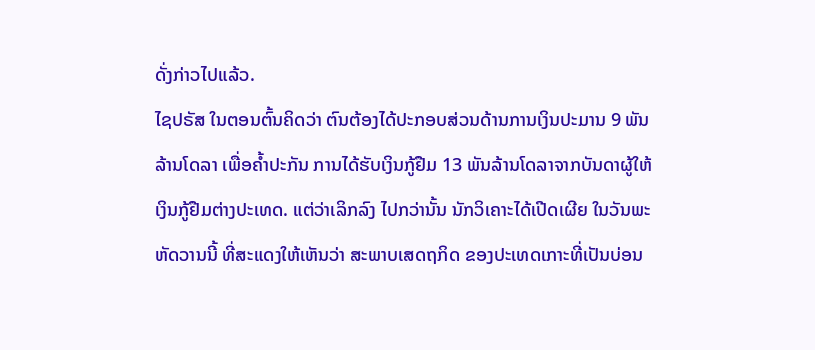ດັ່ງກ່າວໄປແລ້ວ.
ໄຊປຣັສ ໃນຕອນຕົ້ນຄິດວ່າ ຕົນຕ້ອງໄດ້ປະກອບສ່ວນດ້ານການເງິນປະມານ 9 ພັນລ້ານໂດລາ ເພື່ອຄໍ້າປະກັນ ການໄດ້ຮັບເງິນກູ້ຢືມ 13 ພັນລ້ານໂດລາຈາກບັນດາຜູ້ໃຫ້
ເງິນກູ້ຢືມຕ່າງປະເທດ. ແຕ່ວ່າເລິກລົງ ໄປກວ່ານັ້ນ ນັກວິເຄາະໄດ້ເປີດເຜີຍ ໃນວັນພະ
ຫັດວານນີ້ ທີ່ສະແດງໃຫ້ເຫັນວ່າ ສະພາບເສດຖກິດ ຂອງປະເທດເກາະທີ່ເປັນບ່ອນ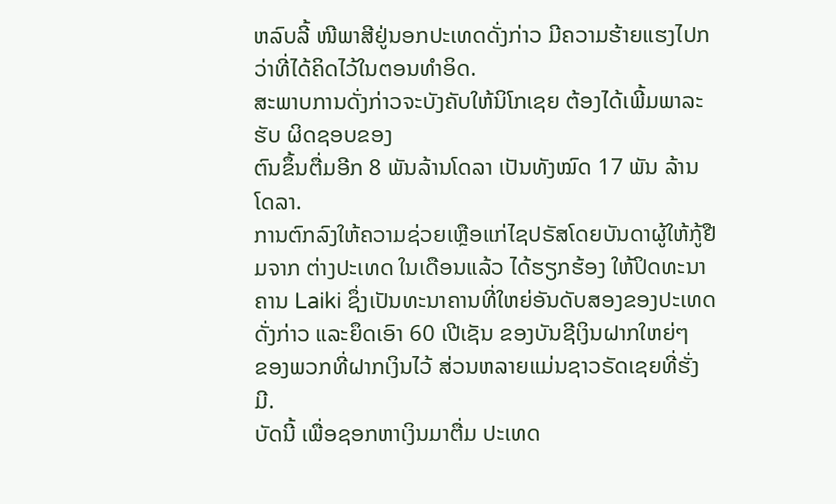ຫລົບລີ້ ໜີພາສີຢູ່ນອກປະເທດດັ່ງກ່າວ ມີຄວາມຮ້າຍແຮງໄປກວ່າທີ່ໄດ້ຄິດໄວ້ໃນຕອນທໍາອິດ.
ສະພາບການດັ່ງກ່າວຈະບັງຄັບໃຫ້ນິໂກເຊຍ ຕ້ອງໄດ້ເພີ້ມພາລະຮັບ ຜິດຊອບຂອງ
ຕົນຂຶ້ນຕື່ມອີກ 8 ພັນລ້ານໂດລາ ເປັນທັງໝົດ 17 ພັນ ລ້ານໂດລາ.
ການຕົກລົງໃຫ້ຄວາມຊ່ວຍເຫຼືອແກ່ໄຊປຣັສໂດຍບັນດາຜູ້ໃຫ້ກູ້ຢືມຈາກ ຕ່າງປະເທດ ໃນເດືອນແລ້ວ ໄດ້ຮຽກຮ້ອງ ໃຫ້ປິດທະນາຄານ Laiki ຊຶ່ງເປັນທະນາຄານທີ່ໃຫຍ່ອັນດັບສອງຂອງປະເທດດັ່ງກ່າວ ແລະຍຶດເອົາ 60 ເປີເຊັນ ຂອງບັນຊີເງິນຝາກໃຫຍ່ໆ
ຂອງພວກທີ່ຝາກເງິນໄວ້ ສ່ວນຫລາຍແມ່ນຊາວຣັດເຊຍທີ່ຮັ່ງມີ.
ບັດນີ້ ເພື່ອຊອກຫາເງິນມາຕື່ມ ປະເທດ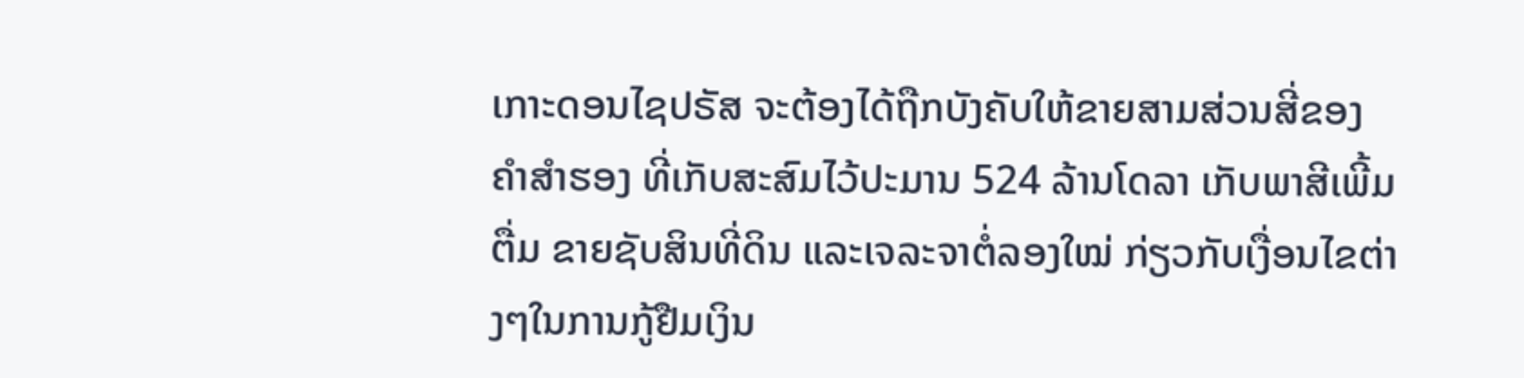ເກາະດອນໄຊປຣັສ ຈະຕ້ອງໄດ້ຖືກບັງຄັບໃຫ້ຂາຍສາມສ່ວນສີ່ຂອງຄໍາສຳຮອງ ທີ່ເກັບສະສົມໄວ້ປະມານ 524 ລ້ານໂດລາ ເກັບພາສີເພີ້ມຕື່ມ ຂາຍຊັບສິນທີ່ດິນ ແລະເຈລະຈາຕໍ່ລອງໃໝ່ ກ່ຽວກັບເງື່ອນໄຂຕ່າງໆໃນການກູ້ຢືມເງິນ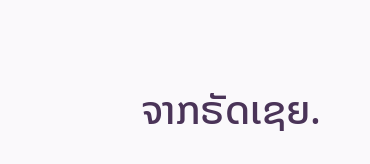ຈາກຣັດເຊຍ.